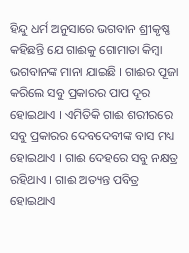ହିନ୍ଦୁ ଧର୍ମ ଅନୁସାରେ ଭଗବାନ ଶ୍ରୀକୃଷ୍ଣ କହିଛନ୍ତି ଯେ ଗାଈକୁ ଗୋମାତା କିମ୍ବା ଭଗବାନଙ୍କ ମାନା ଯାଇଛି । ଗାଈର ପୂଜା କରିଲେ ସବୁ ପ୍ରକାରର ପାପ ଦୂର ହୋଇଥାଏ । ଏମିତିକି ଗାଈ ଶରୀରରେ ସବୁ ପ୍ରକାରର ଦେବଦେବୀଙ୍କ ବାସ ମଧ୍ୟ ହୋଇଥାଏ । ଗାଈ ଦେହରେ ସବୁ ନକ୍ଷତ୍ର ରହିଥାଏ । ଗାଈ ଅତ୍ୟନ୍ତ ପବିତ୍ର ହୋଇଥାଏ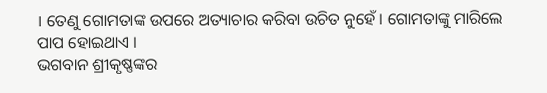। ତେଣୁ ଗୋମତାଙ୍କ ଉପରେ ଅତ୍ୟାଚାର କରିବା ଉଚିତ ନୁହେଁ । ଗୋମତାଙ୍କୁ ମାରିଲେ ପାପ ହୋଇଥାଏ ।
ଭଗବାନ ଶ୍ରୀକୃଷ୍ଣଙ୍କର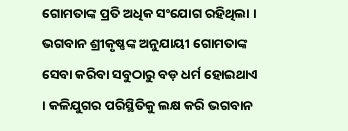ଗୋମତାଙ୍କ ପ୍ରତି ଅଧିକ ସଂଯୋଗ ରହିଥିଲା । ଭଗବାନ ଶ୍ରୀକୃଷ୍ଣଙ୍କ ଅନୁଯାୟୀ ଗୋମତାଙ୍କ ସେବା କରିବା ସବୁଠାରୁ ବଡ଼ ଧର୍ମ ହୋଇଥାଏ । କଳିଯୁଗର ପରିସ୍ଥିତିକୁ ଲକ୍ଷ କରି ଭଗବାନ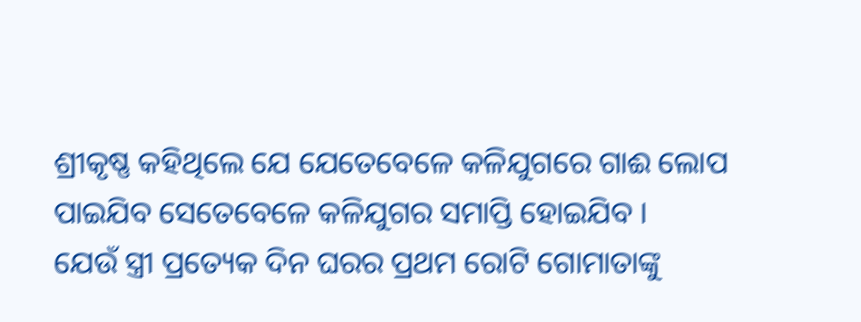ଶ୍ରୀକୃଷ୍ଣ କହିଥିଲେ ଯେ ଯେତେବେଳେ କଳିଯୁଗରେ ଗାଈ ଲୋପ ପାଇଯିବ ସେତେବେଳେ କଳିଯୁଗର ସମାପ୍ତି ହୋଇଯିବ ।
ଯେଉଁ ସ୍ତ୍ରୀ ପ୍ରତ୍ୟେକ ଦିନ ଘରର ପ୍ରଥମ ରୋଟି ଗୋମାତାଙ୍କୁ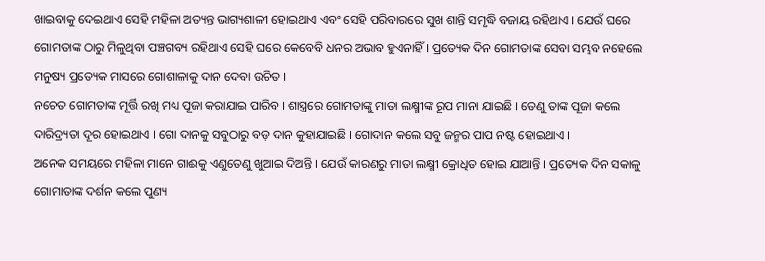ଖାଇବାକୁ ଦେଇଥାଏ ସେହି ମହିଳା ଅତ୍ୟନ୍ତ ଭାଗ୍ୟଶାଳୀ ହୋଇଥାଏ ଏବଂ ସେହି ପରିବାରରେ ସୁଖ ଶାନ୍ତି ସମୃଦ୍ଧି ବଜାୟ ରହିଥାଏ । ଯେଉଁ ଘରେ ଗୋମତାଙ୍କ ଠାରୁ ମିଳୁଥିବା ପଞ୍ଚଗବ୍ୟ ରହିଥାଏ ସେହି ଘରେ କେବେବି ଧନର ଅଭାବ ହୁଏନାହିଁ । ପ୍ରତ୍ୟେକ ଦିନ ଗୋମତାଙ୍କ ସେବା ସମ୍ଭବ ନହେଲେ ମନୁଷ୍ୟ ପ୍ରତ୍ୟେକ ମାସରେ ଗୋଶାଳାକୁ ଦାନ ଦେବା ଉଚିତ ।
ନଚେତ ଗୋମତାଙ୍କ ମୂର୍ତ୍ତି ରଖି ମଧ୍ୟ ପୂଜା କରାଯାଇ ପାରିବ । ଶାସ୍ତ୍ରରେ ଗୋମତାଙ୍କୁ ମାତା ଲକ୍ଷ୍ମୀଙ୍କ ରୂପ ମାନା ଯାଇଛି । ତେଣୁ ତାଙ୍କ ପୂଜା କଲେ ଦାରିଦ୍ର୍ୟତା ଦୂର ହୋଇଥାଏ । ଗୋ ଦାନକୁ ସବୁଠାରୁ ବଡ଼ ଦାନ କୁହାଯାଇଛି । ଗୋଦାନ କଲେ ସବୁ ଜନ୍ମର ପାପ ନଷ୍ଟ ହୋଇଥାଏ ।
ଅନେକ ସମୟରେ ମହିଳା ମାନେ ଗାଈକୁ ଏଣୁତେଣୁ ଖୁଆଇ ଦିଅନ୍ତି । ଯେଉଁ କାରଣରୁ ମାତା ଲକ୍ଷ୍ମୀ କ୍ରୋଧିତ ହୋଇ ଯାଆନ୍ତି । ପ୍ରତ୍ୟେକ ଦିନ ସକାଳୁ ଗୋମାତାଙ୍କ ଦର୍ଶନ କଲେ ପୁଣ୍ୟ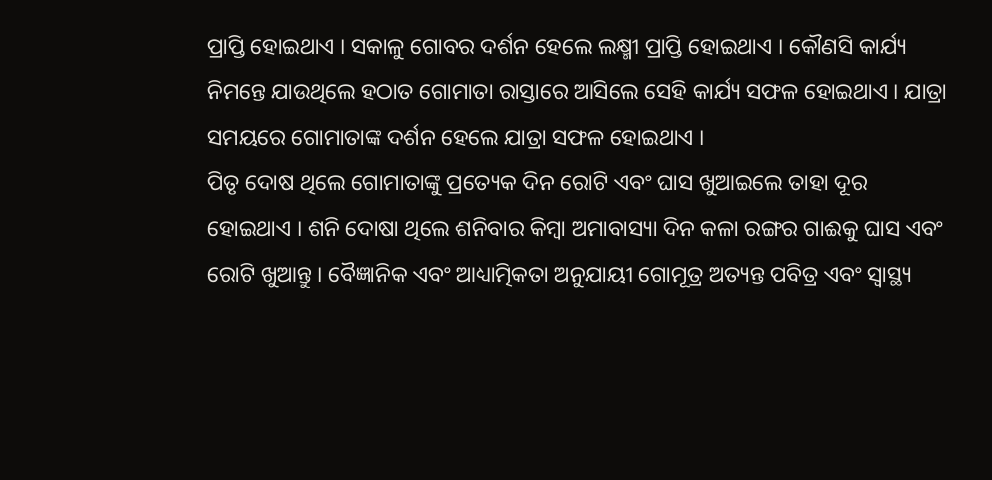ପ୍ରାପ୍ତି ହୋଇଥାଏ । ସକାଳୁ ଗୋବର ଦର୍ଶନ ହେଲେ ଲକ୍ଷ୍ମୀ ପ୍ରାପ୍ତି ହୋଇଥାଏ । କୌଣସି କାର୍ଯ୍ୟ ନିମନ୍ତେ ଯାଉଥିଲେ ହଠାତ ଗୋମାତା ରାସ୍ତାରେ ଆସିଲେ ସେହି କାର୍ଯ୍ୟ ସଫଳ ହୋଇଥାଏ । ଯାତ୍ରା ସମୟରେ ଗୋମାତାଙ୍କ ଦର୍ଶନ ହେଲେ ଯାତ୍ରା ସଫଳ ହୋଇଥାଏ ।
ପିତୃ ଦୋଷ ଥିଲେ ଗୋମାତାଙ୍କୁ ପ୍ରତ୍ୟେକ ଦିନ ରୋଟି ଏବଂ ଘାସ ଖୁଆଇଲେ ତାହା ଦୂର ହୋଇଥାଏ । ଶନି ଦୋଷା ଥିଲେ ଶନିବାର କିମ୍ୱା ଅମାବାସ୍ୟା ଦିନ କଳା ରଙ୍ଗର ଗାଈକୁ ଘାସ ଏବଂ ରୋଟି ଖୁଆନ୍ତୁ । ବୈଜ୍ଞାନିକ ଏବଂ ଆଧ୍ୟାତ୍ମିକତା ଅନୁଯାୟୀ ଗୋମୂତ୍ର ଅତ୍ୟନ୍ତ ପବିତ୍ର ଏବଂ ସ୍ୱାସ୍ଥ୍ୟ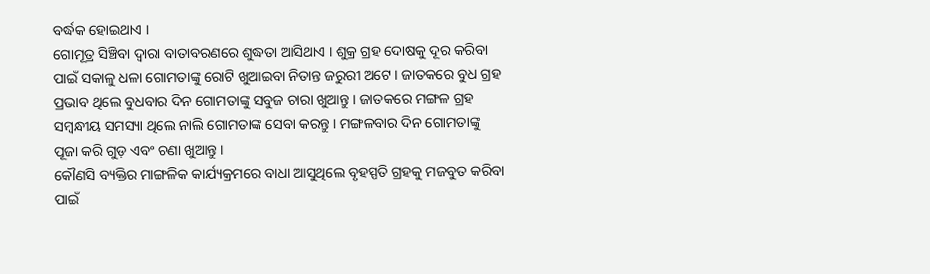ବର୍ଦ୍ଧକ ହୋଇଥାଏ ।
ଗୋମୂତ୍ର ସିଞ୍ଚିବା ଦ୍ୱାରା ବାତାବରଣରେ ଶୁଦ୍ଧତା ଆସିଥାଏ । ଶୁକ୍ର ଗ୍ରହ ଦୋଷକୁ ଦୂର କରିବା ପାଇଁ ସକାଳୁ ଧଳା ଗୋମତାଙ୍କୁ ରୋଟି ଖୁଆଇବା ନିତାନ୍ତ ଜରୁରୀ ଅଟେ । ଜାତକରେ ବୁଧ ଗ୍ରହ ପ୍ରଭାବ ଥିଲେ ବୁଧବାର ଦିନ ଗୋମତାଙ୍କୁ ସବୁଜ ଚାରା ଖୁଆନ୍ତୁ । ଜାତକରେ ମଙ୍ଗଳ ଗ୍ରହ ସମ୍ବନ୍ଧୀୟ ସମସ୍ୟା ଥିଲେ ନାଲି ଗୋମତାଙ୍କ ସେବା କରନ୍ତୁ । ମଙ୍ଗଳବାର ଦିନ ଗୋମତାଙ୍କୁ ପୂଜା କରି ଗୁଡ଼ ଏବଂ ଚଣା ଖୁଆନ୍ତୁ ।
କୌଣସି ବ୍ୟକ୍ତିର ମାଙ୍ଗଳିକ କାର୍ଯ୍ୟକ୍ରମରେ ବାଧା ଆସୁଥିଲେ ବୃହସ୍ପତି ଗ୍ରହକୁ ମଜବୁତ କରିବା ପାଇଁ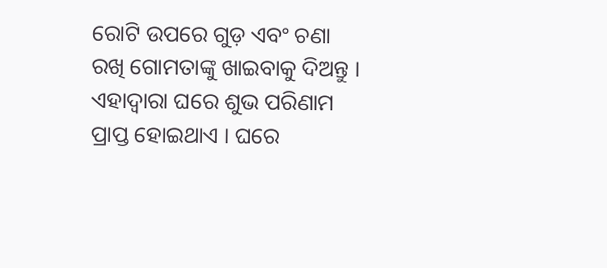ରୋଟି ଉପରେ ଗୁଡ଼ ଏବଂ ଚଣା ରଖି ଗୋମତାଙ୍କୁ ଖାଇବାକୁ ଦିଅନ୍ତୁ । ଏହାଦ୍ବାରା ଘରେ ଶୁଭ ପରିଣାମ ପ୍ରାପ୍ତ ହୋଇଥାଏ । ଘରେ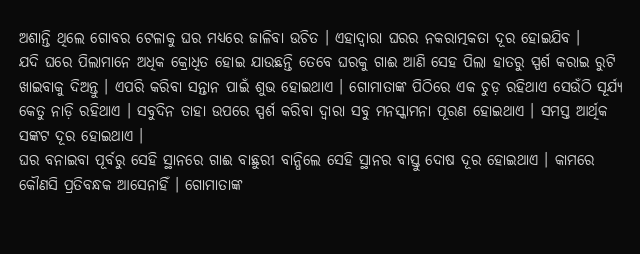ଅଶାନ୍ତି ଥିଲେ ଗୋବର ଟେଳାକୁ ଘର ମଧ୍ୟରେ ଜାଳିବା ଉଚିତ । ଏହାଦ୍ବାରା ଘରର ନକରାତ୍ମକତା ଦୂର ହୋଇଯିବ ।
ଯଦି ଘରେ ପିଲାମାନେ ଅଧିକ କ୍ରୋଧିତ ହୋଇ ଯାଉଛନ୍ତି ତେବେ ଘରକୁ ଗାଈ ଆଣି ସେହ ପିଲା ହାତରୁ ସ୍ପର୍ଶ କରାଇ ରୁଟି ଖାଇବାକୁ ଦିଅନ୍ତୁ । ଏପରି କରିବା ସନ୍ତାନ ପାଇଁ ଶୁଭ ହୋଇଥାଏ । ଗୋମାତାଙ୍କ ପିଠିରେ ଏକ ଚୁଡ଼ ରହିଥାଏ ସେଉଁଠି ସୂର୍ଯ୍ୟ କେତୁ ନାଡ଼ି ରହିଥାଏ । ସବୁଦିନ ତାହା ଉପରେ ସ୍ପର୍ଶ କରିବା ଦ୍ୱାରା ସବୁ ମନସ୍କାମନା ପୂରଣ ହୋଇଥାଏ । ସମସ୍ତ ଆର୍ଥିକ ସଙ୍କଟ ଦୂର ହୋଇଥାଏ ।
ଘର ବନାଇବା ପୂର୍ବରୁ ସେହି ସ୍ଥାନରେ ଗାଈ ବାଛୁରୀ ବାନ୍ଧିଲେ ସେହି ସ୍ଥାନର ବାସ୍ତୁ ଦୋଷ ଦୂର ହୋଇଥାଏ । କାମରେ କୌଣସି ପ୍ରତିବନ୍ଧକ ଆସେନାହିଁ । ଗୋମାତାଙ୍କ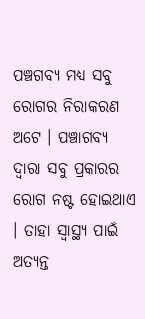ପଞ୍ଚଗବ୍ୟ ମଧ୍ୟ ସବୁ ରୋଗର ନିରାକରଣ ଅଟେ । ପଞ୍ଚାଗବ୍ୟ ଦ୍ୱାରା ସବୁ ପ୍ରକାରର ରୋଗ ନଷ୍ଟ ହୋଇଥାଏ । ତାହା ସ୍ୱାସ୍ଥ୍ୟ ପାଇଁ ଅତ୍ୟନ୍ତ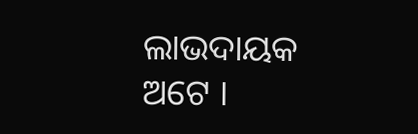ଲାଭଦାୟକ ଅଟେ ।